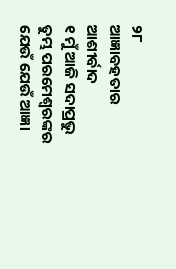୨୮
ଆଜ୍ଞାବହତାର ଆଶୀର୍ବାଦ
୧ ମୁଁ ଆଜି ସଦାପ୍ରଭୁ ତୁମ୍ଭ ପରମେଶ୍ୱରଙ୍କର ଯେଉଁ ଯେଉଁ ଆଜ୍ଞା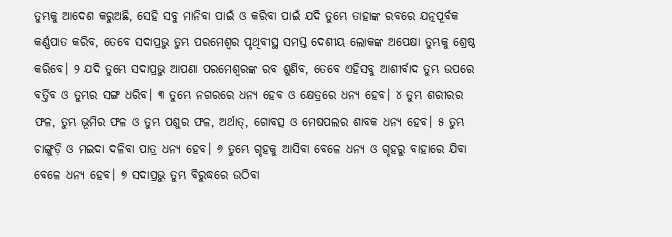ତୁମ୍ଭକୁ ଆଦେଶ କରୁଅଛି, ସେହି ସବୁ ମାନିବା ପାଇଁ ଓ କରିବା ପାଇଁ ଯଦି ତୁମ୍ଭେ ତାହାଙ୍କ ରବରେ ଯତ୍ନପୂର୍ବକ କର୍ଣ୍ଣପାତ କରିବ, ତେବେ ସଦାପ୍ରଭୁ ତୁମ୍ଭ ପରମେଶ୍ୱର ପୃଥିବୀସ୍ଥ ସମସ୍ତ ଦେଶୀୟ ଲୋକଙ୍କ ଅପେକ୍ଷା ତୁମ୍ଭକୁ ଶ୍ରେଷ୍ଠ କରିବେ। ୨ ଯଦି ତୁମ୍ଭେ ସଦାପ୍ରଭୁ ଆପଣା ପରମେଶ୍ୱରଙ୍କ ରବ ଶୁଣିବ, ତେବେ ଏହିସବୁ ଆଶୀର୍ବାଦ ତୁମ୍ଭ ଉପରେ ବର୍ତ୍ତିବ ଓ ତୁମ୍ଭର ସଙ୍ଗ ଧରିବ। ୩ ତୁମ୍ଭେ ନଗରରେ ଧନ୍ୟ ହେବ ଓ କ୍ଷେତ୍ରରେ ଧନ୍ୟ ହେବ। ୪ ତୁମ୍ଭ ଶରୀରର ଫଳ, ତୁମ୍ଭ ଭୂମିର ଫଳ ଓ ତୁମ୍ଭ ପଶୁର ଫଳ, ଅର୍ଥାତ୍‍, ଗୋବତ୍ସ ଓ ମେଷପଲର ଶାବକ ଧନ୍ୟ ହେବ। ୫ ତୁମ୍ଭ ଚାଙ୍ଗୁଡ଼ି ଓ ମଇଦା ଦଳିବା ପାତ୍ର ଧନ୍ୟ ହେବ। ୬ ତୁମ୍ଭେ ଗୃହକୁ ଆସିବା ବେଳେ ଧନ୍ୟ ଓ ଗୃହରୁ ବାହାରେ ଯିବା ବେଳେ ଧନ୍ୟ ହେବ। ୭ ସଦାପ୍ରଭୁ ତୁମ୍ଭ ବିରୁଦ୍ଧରେ ଉଠିବା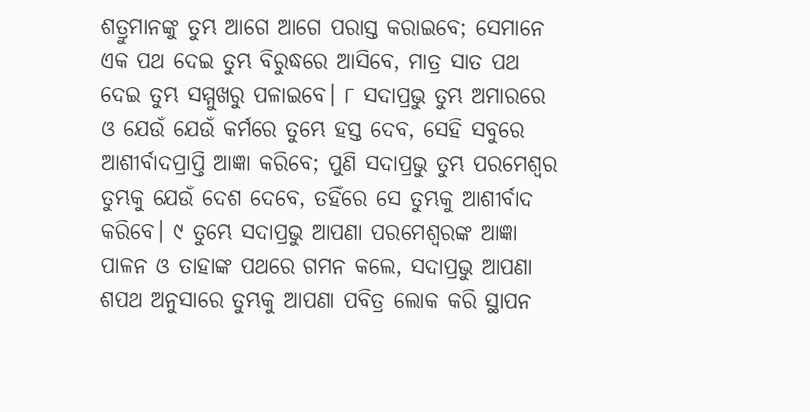ଶତ୍ରୁମାନଙ୍କୁ ତୁମ୍ଭ ଆଗେ ଆଗେ ପରାସ୍ତ କରାଇବେ; ସେମାନେ ଏକ ପଥ ଦେଇ ତୁମ୍ଭ ବିରୁଦ୍ଧରେ ଆସିବେ, ମାତ୍ର ସାତ ପଥ ଦେଇ ତୁମ୍ଭ ସମ୍ମୁଖରୁ ପଳାଇବେ। ୮ ସଦାପ୍ରଭୁ ତୁମ୍ଭ ଅମାରରେ ଓ ଯେଉଁ ଯେଉଁ କର୍ମରେ ତୁମ୍ଭେ ହସ୍ତ ଦେବ, ସେହି ସବୁରେ ଆଶୀର୍ବାଦପ୍ରାପ୍ତି ଆଜ୍ଞା କରିବେ; ପୁଣି ସଦାପ୍ରଭୁ ତୁମ୍ଭ ପରମେଶ୍ୱର ତୁମ୍ଭକୁ ଯେଉଁ ଦେଶ ଦେବେ, ତହିଁରେ ସେ ତୁମ୍ଭକୁ ଆଶୀର୍ବାଦ କରିବେ। ୯ ତୁମ୍ଭେ ସଦାପ୍ରଭୁ ଆପଣା ପରମେଶ୍ୱରଙ୍କ ଆଜ୍ଞା ପାଳନ ଓ ତାହାଙ୍କ ପଥରେ ଗମନ କଲେ, ସଦାପ୍ରଭୁ ଆପଣା ଶପଥ ଅନୁସାରେ ତୁମ୍ଭକୁ ଆପଣା ପବିତ୍ର ଲୋକ କରି ସ୍ଥାପନ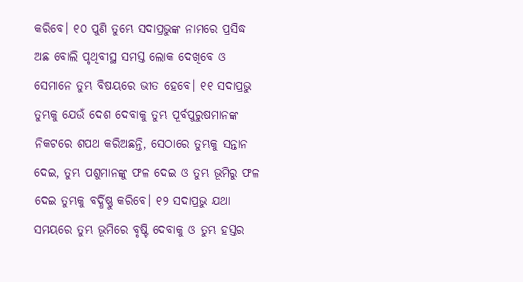କରିବେ। ୧୦ ପୁଣି ତୁମ୍ଭେ ସଦାପ୍ରଭୁଙ୍କ ନାମରେ ପ୍ରସିଦ୍ଧ ଅଛ ବୋଲି ପୃଥିବୀସ୍ଥ ସମସ୍ତ ଲୋକ ଦେଖିବେ ଓ ସେମାନେ ତୁମ୍ଭ ବିଷୟରେ ଭୀତ ହେବେ। ୧୧ ସଦାପ୍ରଭୁ ତୁମ୍ଭକୁ ଯେଉଁ ଦେଶ ଦେବାକୁ ତୁମ୍ଭ ପୂର୍ବପୁରୁଷମାନଙ୍କ ନିକଟରେ ଶପଥ କରିଅଛନ୍ତି, ସେଠାରେ ତୁମ୍ଭକୁ ସନ୍ତାନ ଦେଇ, ତୁମ୍ଭ ପଶୁମାନଙ୍କୁ ଫଳ ଦେଇ ଓ ତୁମ୍ଭ ଭୂମିରୁ ଫଳ ଦେଇ ତୁମ୍ଭକୁ ବର୍ଦ୍ଧିଷ୍ଣୁ କରିବେ। ୧୨ ସଦାପ୍ରଭୁ ଯଥା ସମୟରେ ତୁମ୍ଭ ଭୂମିରେ ବୃଷ୍ଟି ଦେବାକୁ ଓ ତୁମ୍ଭ ହସ୍ତର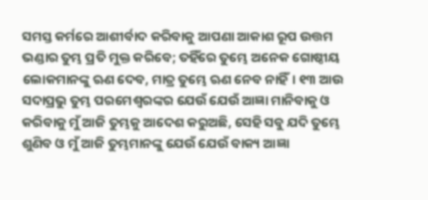ସମସ୍ତ କର୍ମରେ ଆଶୀର୍ବାଦ କରିବାକୁ ଆପଣା ଆକାଶ ରୂପ ଉତ୍ତମ ଭଣ୍ଡାର ତୁମ୍ଭ ପ୍ରତି ମୁକ୍ତ କରିବେ; ତହିଁରେ ତୁମ୍ଭେ ଅନେକ ଗୋଷ୍ଠୀୟ ଲୋକମାନଙ୍କୁ ଋଣ ଦେବ, ମାତ୍ର ତୁମ୍ଭେ ଋଣ ନେବ ନାହିଁ। ୧୩ ଆଉ ସଦାପ୍ରଭୁ ତୁମ୍ଭ ପରମେଶ୍ୱରଙ୍କର ଯେଉଁ ଯେଉଁ ଆଜ୍ଞା ମାନିବାକୁ ଓ କରିବାକୁ ମୁଁ ଆଜି ତୁମ୍ଭକୁ ଆଦେଶ କରୁଅଛି, ସେହି ସବୁ ଯଦି ତୁମ୍ଭେ ଶୁଣିବ ଓ ମୁଁ ଆଜି ତୁମ୍ଭମାନଙ୍କୁ ଯେଉଁ ଯେଉଁ ବାକ୍ୟ ଆଜ୍ଞା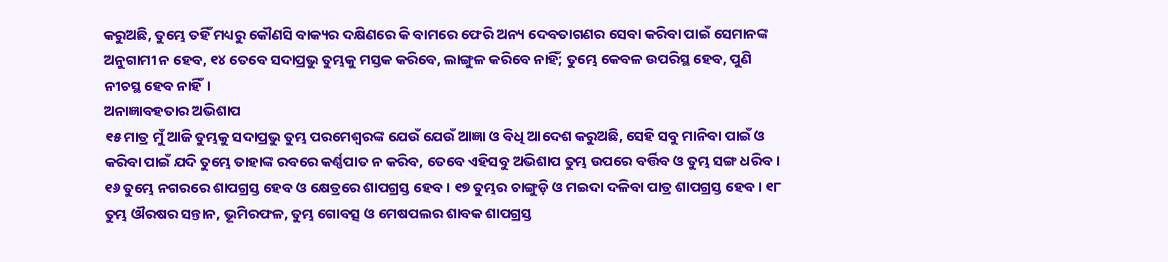କରୁଅଛି, ତୁମ୍ଭେ ତହିଁ ମଧ୍ୟରୁ କୌଣସି ବାକ୍ୟର ଦକ୍ଷିଣରେ କି ବାମରେ ଫେରି ଅନ୍ୟ ଦେବତାଗଣର ସେବା କରିବା ପାଇଁ ସେମାନଙ୍କ ଅନୁଗାମୀ ନ ହେବ, ୧୪ ତେବେ ସଦାପ୍ରଭୁ ତୁମ୍ଭକୁ ମସ୍ତକ କରିବେ, ଲାଙ୍ଗୁଳ କରିବେ ନାହିଁ; ତୁମ୍ଭେ କେବଳ ଉପରିସ୍ଥ ହେବ, ପୁଣି ନୀଚସ୍ଥ ହେବ ନାହିଁ।
ଅନାଜ୍ଞାବହତାର ଅଭିଶାପ
୧୫ ମାତ୍ର ମୁଁ ଆଜି ତୁମ୍ଭକୁ ସଦାପ୍ରଭୁ ତୁମ୍ଭ ପରମେଶ୍ୱରଙ୍କ ଯେଉଁ ଯେଉଁ ଆଜ୍ଞା ଓ ବିଧି ଆଦେଶ କରୁଅଛି, ସେହି ସବୁ ମାନିବା ପାଇଁ ଓ କରିବା ପାଇଁ ଯଦି ତୁମ୍ଭେ ତାହାଙ୍କ ରବରେ କର୍ଣ୍ଣପାତ ନ କରିବ, ତେବେ ଏହିସବୁ ଅଭିଶାପ ତୁମ୍ଭ ଉପରେ ବର୍ତ୍ତିବ ଓ ତୁମ୍ଭ ସଙ୍ଗ ଧରିବ। ୧୬ ତୁମ୍ଭେ ନଗରରେ ଶାପଗ୍ରସ୍ତ ହେବ ଓ କ୍ଷେତ୍ରରେ ଶାପଗ୍ରସ୍ତ ହେବ। ୧୭ ତୁମ୍ଭର ଚାଙ୍ଗୁଡ଼ି ଓ ମଇଦା ଦଳିବା ପାତ୍ର ଶାପଗ୍ରସ୍ତ ହେବ। ୧୮ ତୁମ୍ଭ ଔରଷର ସନ୍ତାନ, ଭୂମିରଫଳ, ତୁମ୍ଭ ଗୋବତ୍ସ ଓ ମେଷପଲର ଶାବକ ଶାପଗ୍ରସ୍ତ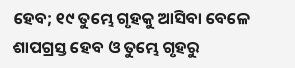ହେବ; ୧୯ ତୁମ୍ଭେ ଗୃହକୁ ଆସିବା ବେଳେ ଶାପଗ୍ରସ୍ତ ହେବ ଓ ତୁମ୍ଭେ ଗୃହରୁ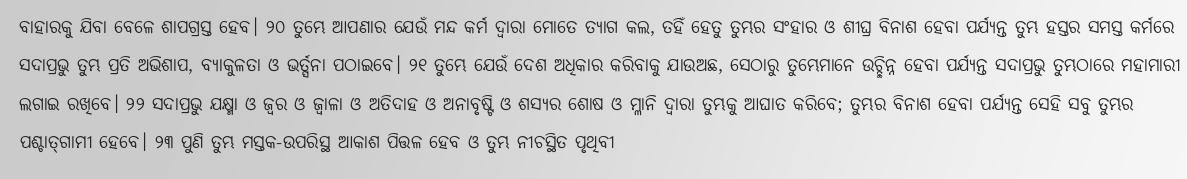ବାହାରକୁ ଯିବା ବେଳେ ଶାପଗ୍ରସ୍ତ ହେବ। ୨୦ ତୁମ୍ଭେ ଆପଣାର ଯେଉଁ ମନ୍ଦ କର୍ମ ଦ୍ୱାରା ମୋତେ ତ୍ୟାଗ କଲ, ତହିଁ ହେତୁ ତୁମ୍ଭର ସଂହାର ଓ ଶୀଘ୍ର ବିନାଶ ହେବା ପର୍ଯ୍ୟନ୍ତ ତୁମ୍ଭ ହସ୍ତର ସମସ୍ତ କର୍ମରେ ସଦାପ୍ରଭୁ ତୁମ୍ଭ ପ୍ରତି ଅଭିଶାପ, ବ୍ୟାକୁଳତା ଓ ଭର୍ତ୍ସନା ପଠାଇବେ। ୨୧ ତୁମ୍ଭେ ଯେଉଁ ଦେଶ ଅଧିକାର କରିବାକୁ ଯାଉଅଛ, ସେଠାରୁ ତୁମ୍ଭେମାନେ ଉଚ୍ଛିନ୍ନ ହେବା ପର୍ଯ୍ୟନ୍ତ ସଦାପ୍ରଭୁ ତୁମ୍ଭଠାରେ ମହାମାରୀ ଲଗାଇ ରଖିବେ। ୨୨ ସଦାପ୍ରଭୁ ଯକ୍ଷ୍ମା ଓ ଜ୍ୱର ଓ ଜ୍ୱାଳା ଓ ଅତିଦାହ ଓ ଅନାବୃଷ୍ଟି ଓ ଶସ୍ୟର ଶୋଷ ଓ ମ୍ଳାନି ଦ୍ୱାରା ତୁମ୍ଭକୁ ଆଘାତ କରିବେ; ତୁମ୍ଭର ବିନାଶ ହେବା ପର୍ଯ୍ୟନ୍ତ ସେହି ସବୁ ତୁମ୍ଭର ପଶ୍ଚାତ୍‍ଗାମୀ ହେବେ। ୨୩ ପୁଣି ତୁମ୍ଭ ମସ୍ତକ-ଉପରିସ୍ଥ ଆକାଶ ପିତ୍ତଳ ହେବ ଓ ତୁମ୍ଭ ନୀଚସ୍ଥିତ ପୃଥିବୀ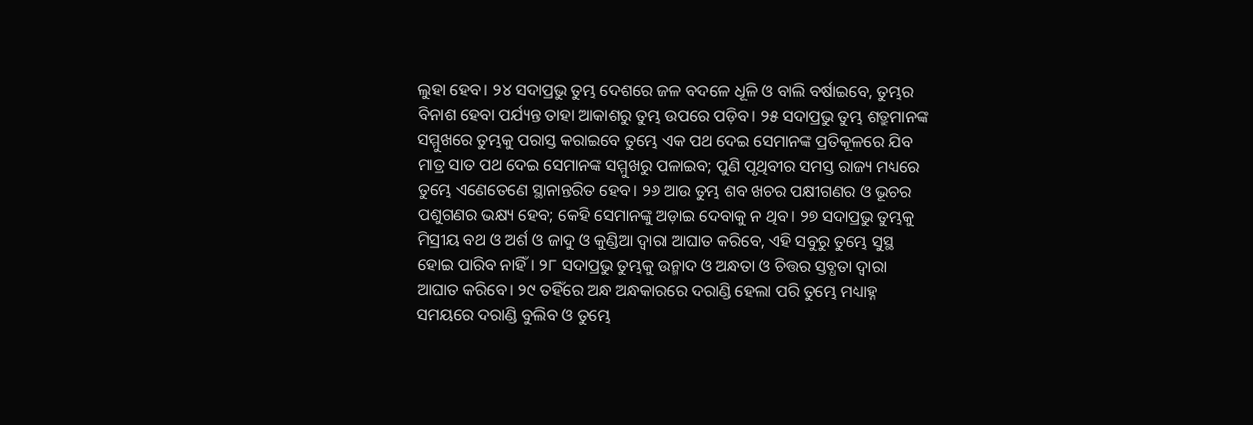ଲୁହା ହେବ। ୨୪ ସଦାପ୍ରଭୁ ତୁମ୍ଭ ଦେଶରେ ଜଳ ବଦଳେ ଧୂଳି ଓ ବାଲି ବର୍ଷାଇବେ, ତୁମ୍ଭର ବିନାଶ ହେବା ପର୍ଯ୍ୟନ୍ତ ତାହା ଆକାଶରୁ ତୁମ୍ଭ ଉପରେ ପଡ଼ିବ। ୨୫ ସଦାପ୍ରଭୁ ତୁମ୍ଭ ଶତ୍ରୁମାନଙ୍କ ସମ୍ମୁଖରେ ତୁମ୍ଭକୁ ପରାସ୍ତ କରାଇବେ ତୁମ୍ଭେ ଏକ ପଥ ଦେଇ ସେମାନଙ୍କ ପ୍ରତିକୂଳରେ ଯିବ ମାତ୍ର ସାତ ପଥ ଦେଇ ସେମାନଙ୍କ ସମ୍ମୁଖରୁ ପଳାଇବ; ପୁଣି ପୃଥିବୀର ସମସ୍ତ ରାଜ୍ୟ ମଧ୍ୟରେ ତୁମ୍ଭେ ଏଣେତେଣେ ସ୍ଥାନାନ୍ତରିତ ହେବ। ୨୬ ଆଉ ତୁମ୍ଭ ଶବ ଖଚର ପକ୍ଷୀଗଣର ଓ ଭୂଚର ପଶୁଗଣର ଭକ୍ଷ୍ୟ ହେବ; କେହି ସେମାନଙ୍କୁ ଅଡ଼ାଇ ଦେବାକୁ ନ ଥିବ। ୨୭ ସଦାପ୍ରଭୁ ତୁମ୍ଭକୁ ମିସ୍ରୀୟ ବଥ ଓ ଅର୍ଶ ଓ ଜାଦୁ ଓ କୁଣ୍ଡିଆ ଦ୍ୱାରା ଆଘାତ କରିବେ, ଏହି ସବୁରୁ ତୁମ୍ଭେ ସୁସ୍ଥ ହୋଇ ପାରିବ ନାହିଁ। ୨୮ ସଦାପ୍ରଭୁ ତୁମ୍ଭକୁ ଉନ୍ମାଦ ଓ ଅନ୍ଧତା ଓ ଚିତ୍ତର ସ୍ତବ୍ଧତା ଦ୍ୱାରା ଆଘାତ କରିବେ। ୨୯ ତହିଁରେ ଅନ୍ଧ ଅନ୍ଧକାରରେ ଦରାଣ୍ଡି ହେଲା ପରି ତୁମ୍ଭେ ମଧ୍ୟାହ୍ନ ସମୟରେ ଦରାଣ୍ଡି ବୁଲିବ ଓ ତୁମ୍ଭେ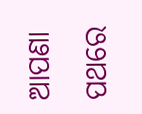ଆପଣା ପଥରେ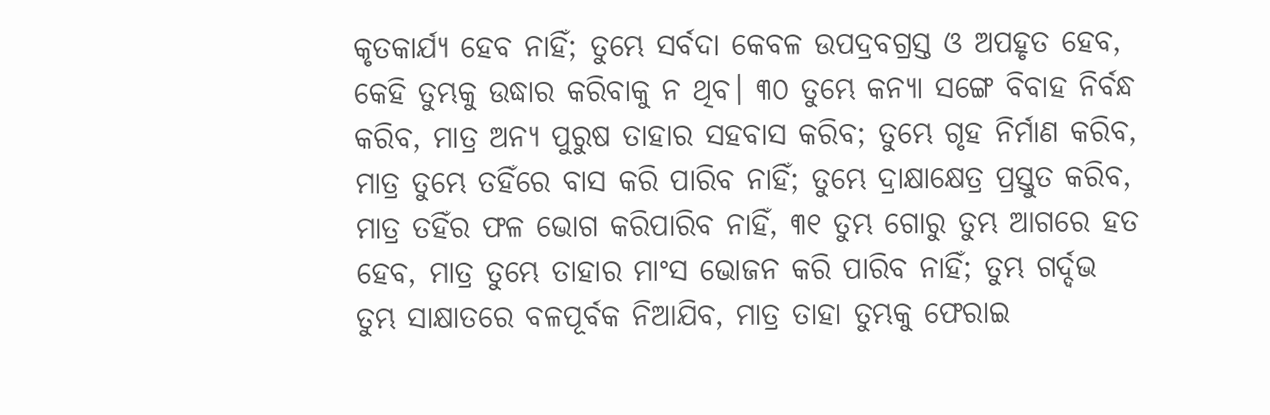କୃତକାର୍ଯ୍ୟ ହେବ ନାହିଁ; ତୁମ୍ଭେ ସର୍ବଦା କେବଳ ଉପଦ୍ରବଗ୍ରସ୍ତ ଓ ଅପହୃତ ହେବ, କେହି ତୁମ୍ଭକୁ ଉଦ୍ଧାର କରିବାକୁ ନ ଥିବ। ୩୦ ତୁମ୍ଭେ କନ୍ୟା ସଙ୍ଗେ ବିବାହ ନିର୍ବନ୍ଧ କରିବ, ମାତ୍ର ଅନ୍ୟ ପୁରୁଷ ତାହାର ସହବାସ କରିବ; ତୁମ୍ଭେ ଗୃହ ନିର୍ମାଣ କରିବ, ମାତ୍ର ତୁମ୍ଭେ ତହିଁରେ ବାସ କରି ପାରିବ ନାହିଁ; ତୁମ୍ଭେ ଦ୍ରାକ୍ଷାକ୍ଷେତ୍ର ପ୍ରସ୍ତୁତ କରିବ, ମାତ୍ର ତହିଁର ଫଳ ଭୋଗ କରିପାରିବ ନାହିଁ, ୩୧ ତୁମ୍ଭ ଗୋରୁ ତୁମ୍ଭ ଆଗରେ ହତ ହେବ, ମାତ୍ର ତୁମ୍ଭେ ତାହାର ମାଂସ ଭୋଜନ କରି ପାରିବ ନାହିଁ; ତୁମ୍ଭ ଗର୍ଦ୍ଦଭ ତୁମ୍ଭ ସାକ୍ଷାତରେ ବଳପୂର୍ବକ ନିଆଯିବ, ମାତ୍ର ତାହା ତୁମ୍ଭକୁ ଫେରାଇ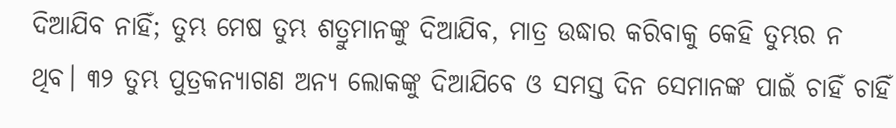ଦିଆଯିବ ନାହିଁ; ତୁମ୍ଭ ମେଷ ତୁମ୍ଭ ଶତ୍ରୁମାନଙ୍କୁ ଦିଆଯିବ, ମାତ୍ର ଉଦ୍ଧାର କରିବାକୁ କେହି ତୁମ୍ଭର ନ ଥିବ। ୩୨ ତୁମ୍ଭ ପୁତ୍ରକନ୍ୟାଗଣ ଅନ୍ୟ ଲୋକଙ୍କୁ ଦିଆଯିବେ ଓ ସମସ୍ତ ଦିନ ସେମାନଙ୍କ ପାଇଁ ଚାହିଁ ଚାହିଁ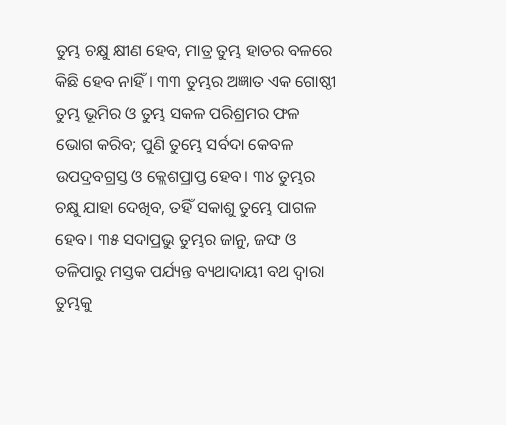ତୁମ୍ଭ ଚକ୍ଷୁ କ୍ଷୀଣ ହେବ, ମାତ୍ର ତୁମ୍ଭ ହାତର ବଳରେ କିଛି ହେବ ନାହିଁ। ୩୩ ତୁମ୍ଭର ଅଜ୍ଞାତ ଏକ ଗୋଷ୍ଠୀ ତୁମ୍ଭ ଭୂମିର ଓ ତୁମ୍ଭ ସକଳ ପରିଶ୍ରମର ଫଳ ଭୋଗ କରିବ; ପୁଣି ତୁମ୍ଭେ ସର୍ବଦା କେବଳ ଉପଦ୍ରବଗ୍ରସ୍ତ ଓ କ୍ଲେଶପ୍ରାପ୍ତ ହେବ। ୩୪ ତୁମ୍ଭର ଚକ୍ଷୁ ଯାହା ଦେଖିବ, ତହିଁ ସକାଶୁ ତୁମ୍ଭେ ପାଗଳ ହେବ। ୩୫ ସଦାପ୍ରଭୁ ତୁମ୍ଭର ଜାନୁ, ଜଙ୍ଘ ଓ ତଳିପାରୁ ମସ୍ତକ ପର୍ଯ୍ୟନ୍ତ ବ୍ୟଥାଦାୟୀ ବଥ ଦ୍ୱାରା ତୁମ୍ଭକୁ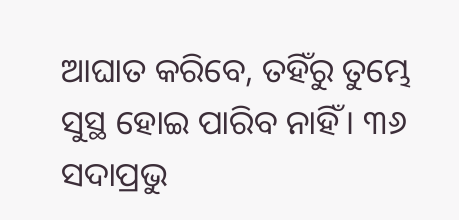ଆଘାତ କରିବେ, ତହିଁରୁ ତୁମ୍ଭେ ସୁସ୍ଥ ହୋଇ ପାରିବ ନାହିଁ। ୩୬ ସଦାପ୍ରଭୁ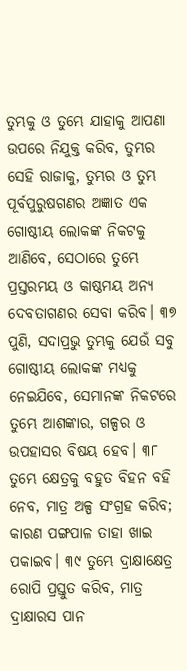ତୁମ୍ଭକୁ ଓ ତୁମ୍ଭେ ଯାହାକୁ ଆପଣା ଉପରେ ନିଯୁକ୍ତ କରିବ, ତୁମ୍ଭର ସେହି ରାଜାକୁ, ତୁମ୍ଭର ଓ ତୁମ୍ଭ ପୂର୍ବପୁରୁଷଗଣର ଅଜ୍ଞାତ ଏକ ଗୋଷ୍ଠୀୟ ଲୋକଙ୍କ ନିକଟକୁ ଆଣିବେ, ସେଠାରେ ତୁମ୍ଭେ ପ୍ରସ୍ତରମୟ ଓ କାଷ୍ଠମୟ ଅନ୍ୟ ଦେବତାଗଣର ସେବା କରିବ। ୩୭ ପୁଣି, ସଦାପ୍ରଭୁ ତୁମ୍ଭକୁ ଯେଉଁ ସବୁ ଗୋଷ୍ଠୀୟ ଲୋକଙ୍କ ମଧ୍ୟକୁ ନେଇଯିବେ, ସେମାନଙ୍କ ନିକଟରେ ତୁମ୍ଭେ ଆଶଙ୍କାର, ଗଳ୍ପର ଓ ଉପହାସର ବିଷୟ ହେବ। ୩୮ ତୁମ୍ଭେ କ୍ଷେତ୍ରକୁ ବହୁତ ବିହନ ବହି ନେବ, ମାତ୍ର ଅଳ୍ପ ସଂଗ୍ରହ କରିବ; କାରଣ ପଙ୍ଗପାଳ ତାହା ଖାଇ ପକାଇବ। ୩୯ ତୁମ୍ଭେ ଦ୍ରାକ୍ଷାକ୍ଷେତ୍ର ରୋପି ପ୍ରସ୍ତୁତ କରିବ, ମାତ୍ର ଦ୍ରାକ୍ଷାରସ ପାନ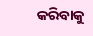କରିବାକୁ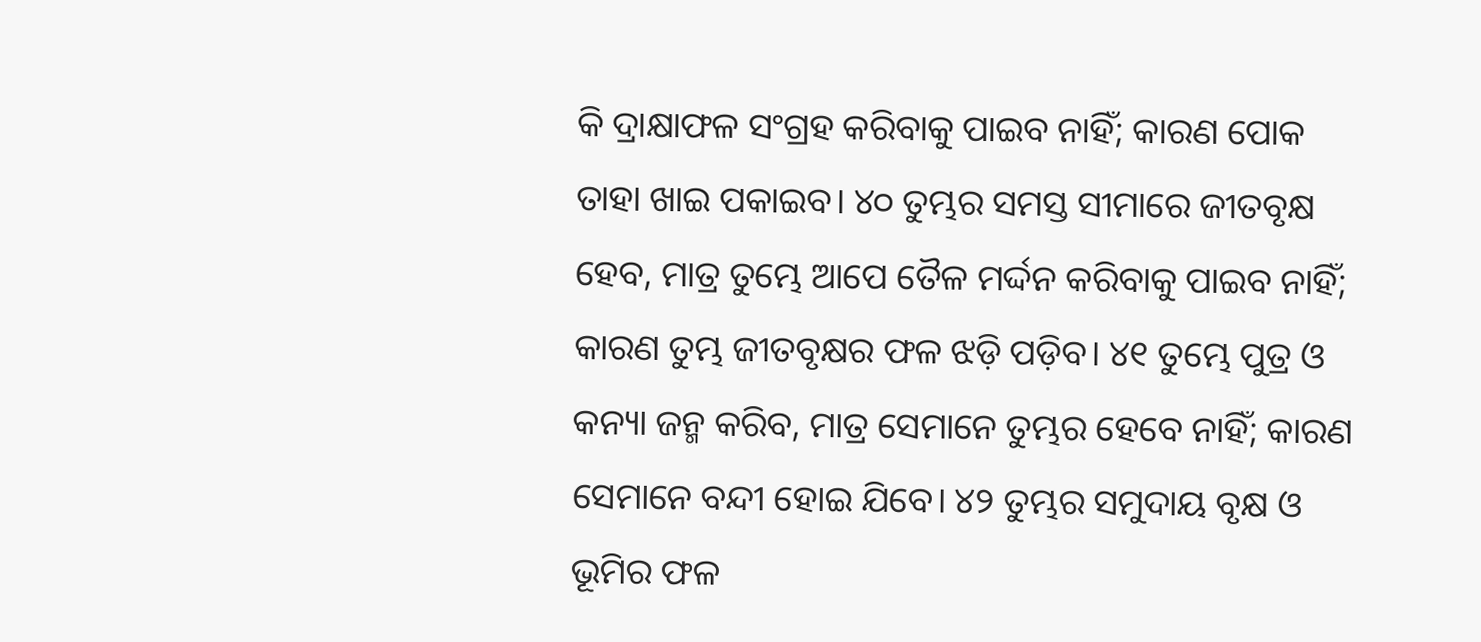କି ଦ୍ରାକ୍ଷାଫଳ ସଂଗ୍ରହ କରିବାକୁ ପାଇବ ନାହିଁ; କାରଣ ପୋକ ତାହା ଖାଇ ପକାଇବ। ୪୦ ତୁମ୍ଭର ସମସ୍ତ ସୀମାରେ ଜୀତବୃକ୍ଷ ହେବ, ମାତ୍ର ତୁମ୍ଭେ ଆପେ ତୈଳ ମର୍ଦ୍ଦନ କରିବାକୁ ପାଇବ ନାହିଁ; କାରଣ ତୁମ୍ଭ ଜୀତବୃକ୍ଷର ଫଳ ଝଡ଼ି ପଡ଼ିବ। ୪୧ ତୁମ୍ଭେ ପୁତ୍ର ଓ କନ୍ୟା ଜନ୍ମ କରିବ, ମାତ୍ର ସେମାନେ ତୁମ୍ଭର ହେବେ ନାହିଁ; କାରଣ ସେମାନେ ବନ୍ଦୀ ହୋଇ ଯିବେ। ୪୨ ତୁମ୍ଭର ସମୁଦାୟ ବୃକ୍ଷ ଓ ଭୂମିର ଫଳ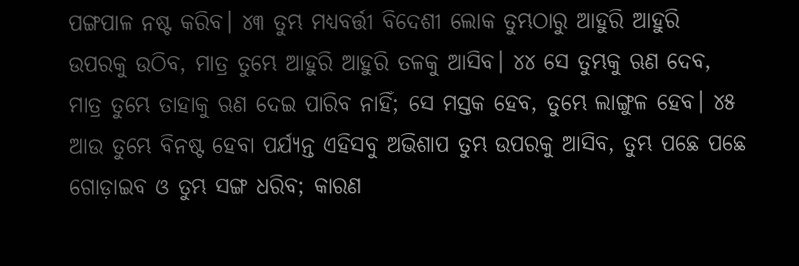ପଙ୍ଗପାଳ ନଷ୍ଟ କରିବ। ୪୩ ତୁମ୍ଭ ମଧ୍ୟବର୍ତ୍ତୀ ବିଦେଶୀ ଲୋକ ତୁମ୍ଭଠାରୁ ଆହୁରି ଆହୁରି ଉପରକୁ ଉଠିବ, ମାତ୍ର ତୁମ୍ଭେ ଆହୁରି ଆହୁରି ତଳକୁ ଆସିବ। ୪୪ ସେ ତୁମ୍ଭକୁ ଋଣ ଦେବ, ମାତ୍ର ତୁମ୍ଭେ ତାହାକୁ ଋଣ ଦେଇ ପାରିବ ନାହିଁ; ସେ ମସ୍ତକ ହେବ, ତୁମ୍ଭେ ଲାଙ୍ଗୁଳ ହେବ। ୪୫ ଆଉ ତୁମ୍ଭେ ବିନଷ୍ଟ ହେବା ପର୍ଯ୍ୟନ୍ତ ଏହିସବୁ ଅଭିଶାପ ତୁମ୍ଭ ଉପରକୁ ଆସିବ, ତୁମ୍ଭ ପଛେ ପଛେ ଗୋଡ଼ାଇବ ଓ ତୁମ୍ଭ ସଙ୍ଗ ଧରିବ; କାରଣ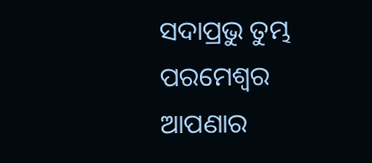ସଦାପ୍ରଭୁ ତୁମ୍ଭ ପରମେଶ୍ୱର ଆପଣାର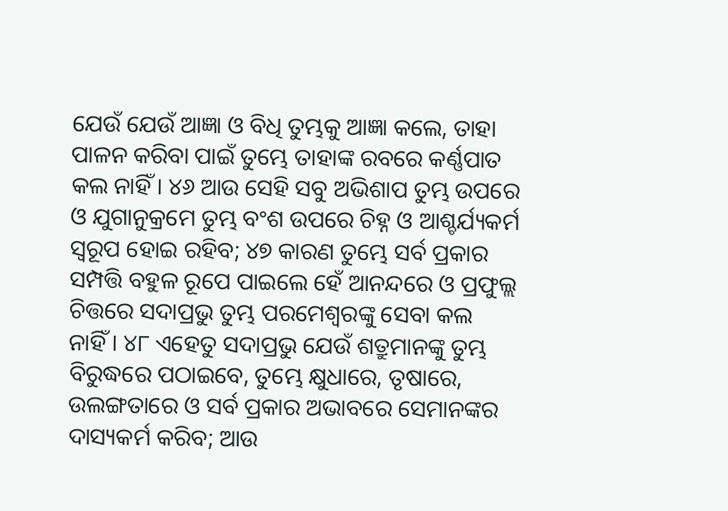ଯେଉଁ ଯେଉଁ ଆଜ୍ଞା ଓ ବିଧି ତୁମ୍ଭକୁ ଆଜ୍ଞା କଲେ, ତାହା ପାଳନ କରିବା ପାଇଁ ତୁମ୍ଭେ ତାହାଙ୍କ ରବରେ କର୍ଣ୍ଣପାତ କଲ ନାହିଁ। ୪୬ ଆଉ ସେହି ସବୁ ଅଭିଶାପ ତୁମ୍ଭ ଉପରେ ଓ ଯୁଗାନୁକ୍ରମେ ତୁମ୍ଭ ବଂଶ ଉପରେ ଚିହ୍ନ ଓ ଆଶ୍ଚର୍ଯ୍ୟକର୍ମ ସ୍ୱରୂପ ହୋଇ ରହିବ; ୪୭ କାରଣ ତୁମ୍ଭେ ସର୍ବ ପ୍ରକାର ସମ୍ପତ୍ତି ବହୁଳ ରୂପେ ପାଇଲେ ହେଁ ଆନନ୍ଦରେ ଓ ପ୍ରଫୁଲ୍ଲ ଚିତ୍ତରେ ସଦାପ୍ରଭୁ ତୁମ୍ଭ ପରମେଶ୍ୱରଙ୍କୁ ସେବା କଲ ନାହିଁ। ୪୮ ଏହେତୁ ସଦାପ୍ରଭୁ ଯେଉଁ ଶତ୍ରୁମାନଙ୍କୁ ତୁମ୍ଭ ବିରୁଦ୍ଧରେ ପଠାଇବେ, ତୁମ୍ଭେ କ୍ଷୁଧାରେ, ତୃଷାରେ, ଉଲଙ୍ଗତାରେ ଓ ସର୍ବ ପ୍ରକାର ଅଭାବରେ ସେମାନଙ୍କର ଦାସ୍ୟକର୍ମ କରିବ; ଆଉ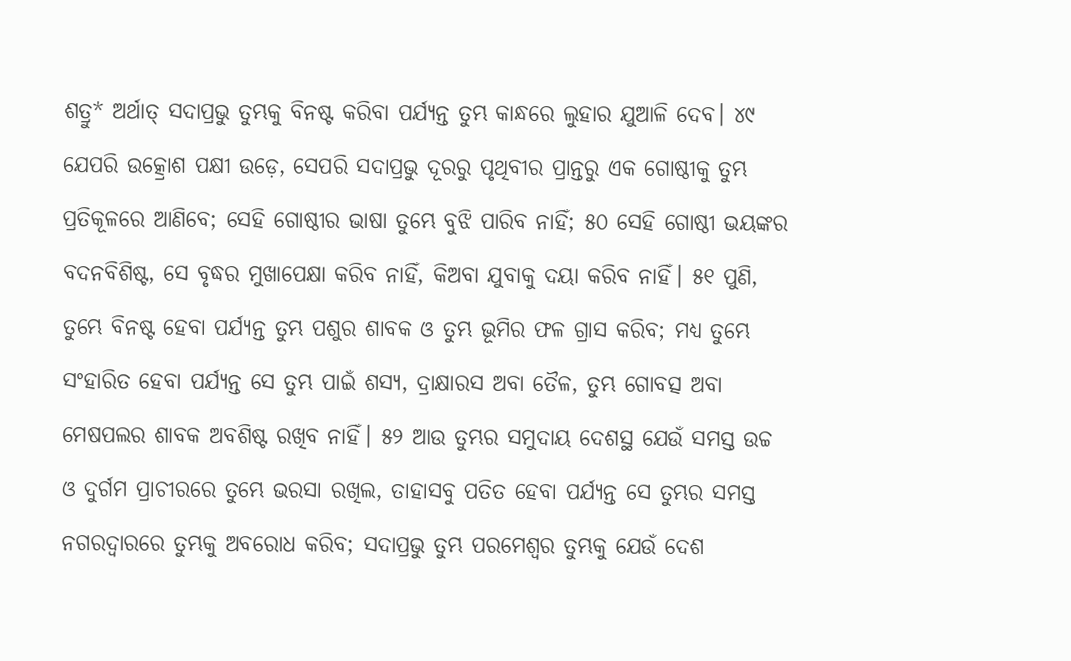ଶତ୍ରୁ* ଅର୍ଥାତ୍ ସଦାପ୍ରଭୁ ତୁମ୍ଭକୁ ବିନଷ୍ଟ କରିବା ପର୍ଯ୍ୟନ୍ତ ତୁମ୍ଭ କାନ୍ଧରେ ଲୁହାର ଯୁଆଳି ଦେବ। ୪୯ ଯେପରି ଉତ୍କ୍ରୋଶ ପକ୍ଷୀ ଉଡ଼େ, ସେପରି ସଦାପ୍ରଭୁ ଦୂରରୁ ପୃଥିବୀର ପ୍ରାନ୍ତରୁ ଏକ ଗୋଷ୍ଠୀକୁ ତୁମ୍ଭ ପ୍ରତିକୂଳରେ ଆଣିବେ; ସେହି ଗୋଷ୍ଠୀର ଭାଷା ତୁମ୍ଭେ ବୁଝି ପାରିବ ନାହିଁ; ୫୦ ସେହି ଗୋଷ୍ଠୀ ଭୟଙ୍କର ବଦନବିଶିଷ୍ଟ, ସେ ବୃଦ୍ଧର ମୁଖାପେକ୍ଷା କରିବ ନାହିଁ, କିଅବା ଯୁବାକୁ ଦୟା କରିବ ନାହିଁ। ୫୧ ପୁଣି, ତୁମ୍ଭେ ବିନଷ୍ଟ ହେବା ପର୍ଯ୍ୟନ୍ତ ତୁମ୍ଭ ପଶୁର ଶାବକ ଓ ତୁମ୍ଭ ଭୂମିର ଫଳ ଗ୍ରାସ କରିବ; ମଧ୍ୟ ତୁମ୍ଭେ ସଂହାରିତ ହେବା ପର୍ଯ୍ୟନ୍ତ ସେ ତୁମ୍ଭ ପାଇଁ ଶସ୍ୟ, ଦ୍ରାକ୍ଷାରସ ଅବା ତୈଳ, ତୁମ୍ଭ ଗୋବତ୍ସ ଅବା ମେଷପଲର ଶାବକ ଅବଶିଷ୍ଟ ରଖିବ ନାହିଁ। ୫୨ ଆଉ ତୁମ୍ଭର ସମୁଦାୟ ଦେଶସ୍ଥ ଯେଉଁ ସମସ୍ତ ଉଚ୍ଚ ଓ ଦୁର୍ଗମ ପ୍ରାଚୀରରେ ତୁମ୍ଭେ ଭରସା ରଖିଲ, ତାହାସବୁ ପତିତ ହେବା ପର୍ଯ୍ୟନ୍ତ ସେ ତୁମ୍ଭର ସମସ୍ତ ନଗରଦ୍ୱାରରେ ତୁମ୍ଭକୁ ଅବରୋଧ କରିବ; ସଦାପ୍ରଭୁ ତୁମ୍ଭ ପରମେଶ୍ୱର ତୁମ୍ଭକୁ ଯେଉଁ ଦେଶ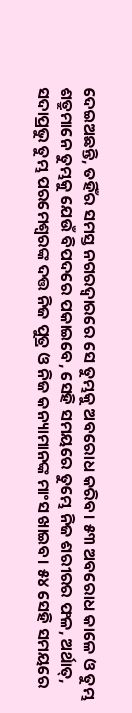ଦେଇଅଛନ୍ତି, ତହିଁର ସମସ୍ତ ନଗରଦ୍ୱାରରେ ସେ ତୁମ୍ଭକୁ ଅବରୋଧ କରିବ। ୫୩ ଅବରୋଧ କାଳେ ଓ ତୁମ୍ଭ ଶତ୍ରୁମାନେ ତୁମ୍ଭକୁ ଯେଉଁ ବିପଦରେ ପକାଇବେ, ସେହି ସମୟରେ ତୁମ୍ଭେ ନିଜ ଶରୀରର ଫଳ, ଅର୍ଥାତ୍‍, ସଦାପ୍ରଭୁ ତୁମ୍ଭ ପରମେଶ୍ୱରଙ୍କ ଦତ୍ତ ନିଜ ପୁତ୍ର ଓ ନିଜ କନ୍ୟାମାନଙ୍କ ମାଂସ ଖାଇବ। ୫୪ ସେହି ସମୟରେ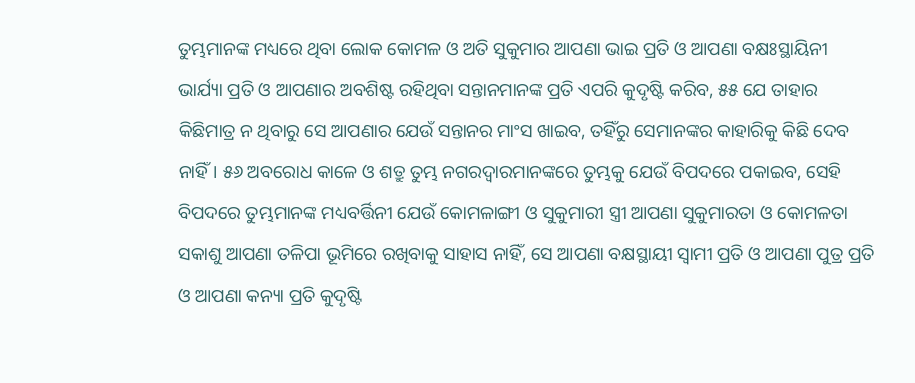ତୁମ୍ଭମାନଙ୍କ ମଧ୍ୟରେ ଥିବା ଲୋକ କୋମଳ ଓ ଅତି ସୁକୁମାର ଆପଣା ଭାଇ ପ୍ରତି ଓ ଆପଣା ବକ୍ଷଃସ୍ଥାୟିନୀ ଭାର୍ଯ୍ୟା ପ୍ରତି ଓ ଆପଣାର ଅବଶିଷ୍ଟ ରହିଥିବା ସନ୍ତାନମାନଙ୍କ ପ୍ରତି ଏପରି କୁଦୃଷ୍ଟି କରିବ, ୫୫ ଯେ ତାହାର କିଛିମାତ୍ର ନ ଥିବାରୁ ସେ ଆପଣାର ଯେଉଁ ସନ୍ତାନର ମାଂସ ଖାଇବ, ତହିଁରୁ ସେମାନଙ୍କର କାହାରିକୁ କିଛି ଦେବ ନାହିଁ। ୫୬ ଅବରୋଧ କାଳେ ଓ ଶତ୍ରୁ ତୁମ୍ଭ ନଗରଦ୍ୱାରମାନଙ୍କରେ ତୁମ୍ଭକୁ ଯେଉଁ ବିପଦରେ ପକାଇବ, ସେହି ବିପଦରେ ତୁମ୍ଭମାନଙ୍କ ମଧ୍ୟବର୍ତ୍ତିନୀ ଯେଉଁ କୋମଳାଙ୍ଗୀ ଓ ସୁକୁମାରୀ ସ୍ତ୍ରୀ ଆପଣା ସୁକୁମାରତା ଓ କୋମଳତା ସକାଶୁ ଆପଣା ତଳିପା ଭୂମିରେ ରଖିବାକୁ ସାହାସ ନାହିଁ, ସେ ଆପଣା ବକ୍ଷସ୍ଥାୟୀ ସ୍ୱାମୀ ପ୍ରତି ଓ ଆପଣା ପୁତ୍ର ପ୍ରତି ଓ ଆପଣା କନ୍ୟା ପ୍ରତି କୁଦୃଷ୍ଟି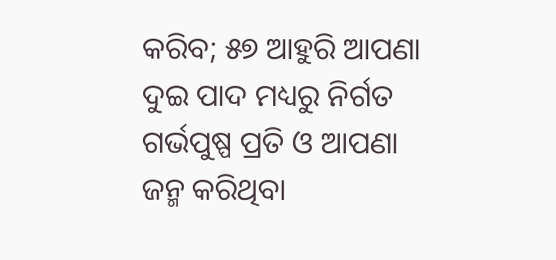କରିବ; ୫୭ ଆହୁରି ଆପଣା ଦୁଇ ପାଦ ମଧ୍ୟରୁ ନିର୍ଗତ ଗର୍ଭପୁଷ୍ପ ପ୍ରତି ଓ ଆପଣା ଜନ୍ମ କରିଥିବା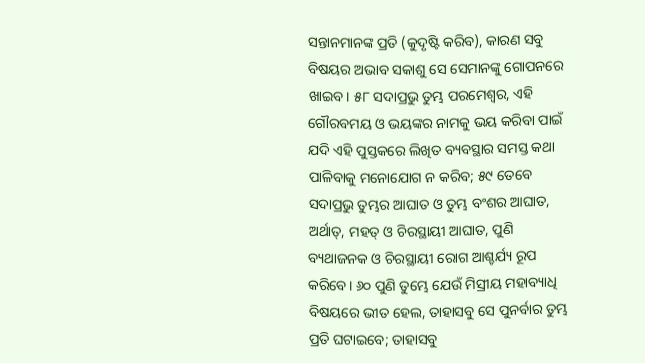ସନ୍ତାନମାନଙ୍କ ପ୍ରତି (କୁଦୃଷ୍ଟି କରିବ), କାରଣ ସବୁ ବିଷୟର ଅଭାବ ସକାଶୁ ସେ ସେମାନଙ୍କୁ ଗୋପନରେ ଖାଇବ। ୫୮ ସଦାପ୍ରଭୁ ତୁମ୍ଭ ପରମେଶ୍ୱର, ଏହି ଗୌରବମୟ ଓ ଭୟଙ୍କର ନାମକୁ ଭୟ କରିବା ପାଇଁ ଯଦି ଏହି ପୁସ୍ତକରେ ଲିଖିତ ବ୍ୟବସ୍ଥାର ସମସ୍ତ କଥା ପାଳିବାକୁ ମନୋଯୋଗ ନ କରିବ; ୫୯ ତେବେ ସଦାପ୍ରଭୁ ତୁମ୍ଭର ଆଘାତ ଓ ତୁମ୍ଭ ବଂଶର ଆଘାତ, ଅର୍ଥାତ୍‍, ମହତ୍ ଓ ଚିରସ୍ଥାୟୀ ଆଘାତ, ପୁଣି ବ୍ୟଥାଜନକ ଓ ଚିରସ୍ଥାୟୀ ରୋଗ ଆଶ୍ଚର୍ଯ୍ୟ ରୂପ କରିବେ। ୬୦ ପୁଣି ତୁମ୍ଭେ ଯେଉଁ ମିସ୍ରୀୟ ମହାବ୍ୟାଧି ବିଷୟରେ ଭୀତ ହେଲ, ତାହାସବୁ ସେ ପୁନର୍ବାର ତୁମ୍ଭ ପ୍ରତି ଘଟାଇବେ; ତାହାସବୁ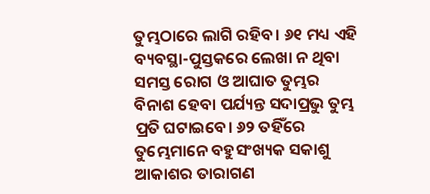ତୁମ୍ଭଠାରେ ଲାଗି ରହିବ। ୬୧ ମଧ୍ୟ ଏହି ବ୍ୟବସ୍ଥା-ପୁସ୍ତକରେ ଲେଖା ନ ଥିବା ସମସ୍ତ ରୋଗ ଓ ଆଘାତ ତୁମ୍ଭର ବିନାଶ ହେବା ପର୍ଯ୍ୟନ୍ତ ସଦାପ୍ରଭୁ ତୁମ୍ଭ ପ୍ରତି ଘଟାଇବେ। ୬୨ ତହିଁରେ ତୁମ୍ଭେମାନେ ବହୁସଂଖ୍ୟକ ସକାଶୁ ଆକାଶର ତାରାଗଣ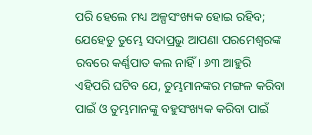ପରି ହେଲେ ମଧ୍ୟ ଅଳ୍ପସଂଖ୍ୟକ ହୋଇ ରହିବ; ଯେହେତୁ ତୁମ୍ଭେ ସଦାପ୍ରଭୁ ଆପଣା ପରମେଶ୍ୱରଙ୍କ ରବରେ କର୍ଣ୍ଣପାତ କଲ ନାହିଁ। ୬୩ ଆହୁରି ଏହିପରି ଘଟିବ ଯେ, ତୁମ୍ଭମାନଙ୍କର ମଙ୍ଗଳ କରିବା ପାଇଁ ଓ ତୁମ୍ଭମାନଙ୍କୁ ବହୁସଂଖ୍ୟକ କରିବା ପାଇଁ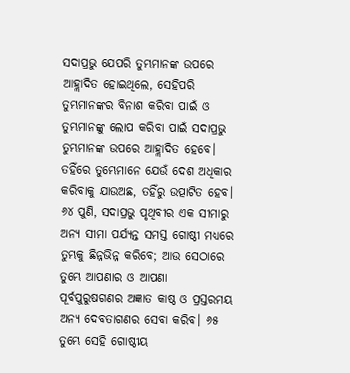ସଦାପ୍ରଭୁ ଯେପରି ତୁମ୍ଭମାନଙ୍କ ଉପରେ ଆହ୍ଲାଦିତ ହୋଇଥିଲେ, ସେହିପରି ତୁମ୍ଭମାନଙ୍କର ବିନାଶ କରିବା ପାଇଁ ଓ ତୁମ୍ଭମାନଙ୍କୁ ଲୋପ କରିବା ପାଇଁ ସଦାପ୍ରଭୁ ତୁମ୍ଭମାନଙ୍କ ଉପରେ ଆହ୍ଲାଦିତ ହେବେ। ତହିଁରେ ତୁମ୍ଭେମାନେ ଯେଉଁ ଦେଶ ଅଧିକାର କରିବାକୁ ଯାଉଅଛ, ତହିଁରୁ ଉତ୍ପାଟିତ ହେବ। ୬୪ ପୁଣି, ସଦାପ୍ରଭୁ ପୃଥିବୀର ଏକ ସୀମାରୁ ଅନ୍ୟ ସୀମା ପର୍ଯ୍ୟନ୍ତ ସମସ୍ତ ଗୋଷ୍ଠୀ ମଧ୍ୟରେ ତୁମ୍ଭକୁ ଛିନ୍ନଭିନ୍ନ କରିବେ; ଆଉ ସେଠାରେ ତୁମ୍ଭେ ଆପଣାର ଓ ଆପଣା ପୂର୍ବପୁରୁଷଗଣର ଅଜ୍ଞାତ କାଷ୍ଠ ଓ ପ୍ରସ୍ତରମୟ ଅନ୍ୟ ଦେବତାଗଣର ସେବା କରିବ। ୬୫ ତୁମ୍ଭେ ସେହି ଗୋଷ୍ଠୀୟ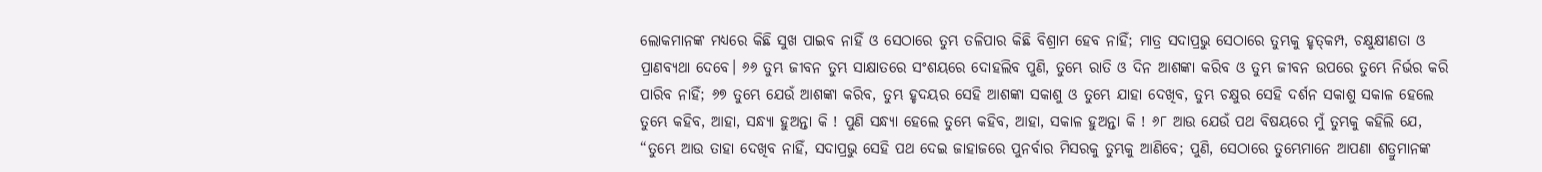ଲୋକମାନଙ୍କ ମଧ୍ୟରେ କିଛି ସୁଖ ପାଇବ ନାହିଁ ଓ ସେଠାରେ ତୁମ୍ଭ ତଳିପାର କିଛି ବିଶ୍ରାମ ହେବ ନାହିଁ; ମାତ୍ର ସଦାପ୍ରଭୁ ସେଠାରେ ତୁମ୍ଭକୁ ହୃତ୍‍କମ୍ପ, ଚକ୍ଷୁକ୍ଷୀଣତା ଓ ପ୍ରାଣବ୍ୟଥା ଦେବେ। ୬୬ ତୁମ୍ଭ ଜୀବନ ତୁମ୍ଭ ସାକ୍ଷାତରେ ସଂଶୟରେ ଦୋହଲିବ ପୁଣି, ତୁମ୍ଭେ ରାତି ଓ ଦିନ ଆଶଙ୍କା କରିବ ଓ ତୁମ୍ଭ ଜୀବନ ଉପରେ ତୁମ୍ଭେ ନିର୍ଭର କରି ପାରିବ ନାହିଁ; ୬୭ ତୁମ୍ଭେ ଯେଉଁ ଆଶଙ୍କା କରିବ, ତୁମ୍ଭ ହୃଦୟର ସେହି ଆଶଙ୍କା ସକାଶୁ ଓ ତୁମ୍ଭେ ଯାହା ଦେଖିବ, ତୁମ୍ଭ ଚକ୍ଷୁର ସେହି ଦର୍ଶନ ସକାଶୁ ସକାଳ ହେଲେ ତୁମ୍ଭେ କହିବ, ଆହା, ସନ୍ଧ୍ୟା ହୁଅନ୍ତା କି ! ପୁଣି ସନ୍ଧ୍ୟା ହେଲେ ତୁମ୍ଭେ କହିବ, ଆହା, ସକାଳ ହୁଅନ୍ତା କି ! ୬୮ ଆଉ ଯେଉଁ ପଥ ବିଷୟରେ ମୁଁ ତୁମ୍ଭକୁ କହିଲି ଯେ, “ତୁମ୍ଭେ ଆଉ ତାହା ଦେଖିବ ନାହିଁ, ସଦାପ୍ରଭୁ ସେହି ପଥ ଦେଇ ଜାହାଜରେ ପୁନର୍ବାର ମିସରକୁ ତୁମ୍ଭକୁ ଆଣିବେ; ପୁଣି, ସେଠାରେ ତୁମ୍ଭେମାନେ ଆପଣା ଶତ୍ରୁମାନଙ୍କ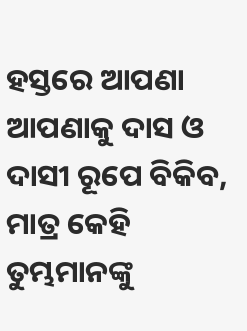ହସ୍ତରେ ଆପଣା ଆପଣାକୁ ଦାସ ଓ ଦାସୀ ରୂପେ ବିକିବ, ମାତ୍ର କେହି ତୁମ୍ଭମାନଙ୍କୁ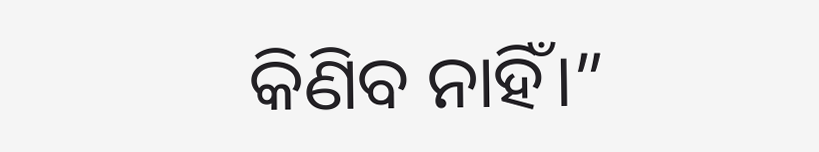କିଣିବ ନାହିଁ।”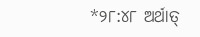*୨୮:୪୮ ଅର୍ଥାତ୍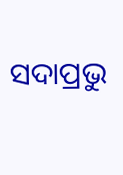ସଦାପ୍ରଭୁ